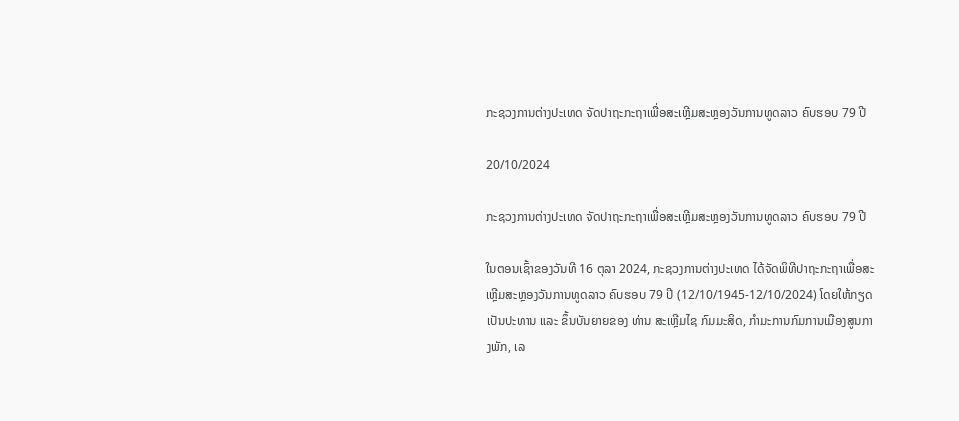ກະຊວງການຕ່າງປະເທດ ຈັດປາຖະກະຖາເພື່ອສະເຫຼີມສະຫຼອງວັນການທູດລາວ ຄົບຮອບ 79 ປີ

20/10/2024

ກະຊວງການຕ່າງປະເທດ ຈັດປາຖະກະຖາເພື່ອສະເຫຼີມສະຫຼອງວັນການທູດລາວ ຄົບຮອບ 79 ປີ

ໃນຕອນເຊົ້າຂອງວັນທີ 16 ຕຸລາ 2024, ກະຊວງການຕ່າງປະເທດ ໄດ້ຈັດພິທີປາຖະກະຖາເພື່ອສະເຫຼີມສະຫຼອງວັນການທູດລາວ ຄົບຮອບ 79 ປີ (12/10/1945-12/10/2024) ໂດຍໃຫ້ກຽດເປັນປະທານ ແລະ ຂຶ້ນບັນຍາຍຂອງ ທ່ານ ສະເຫຼີມໄຊ ກົມມະສິດ, ກໍາມະການກົມການເມືອງສູນກາງພັກ, ເລ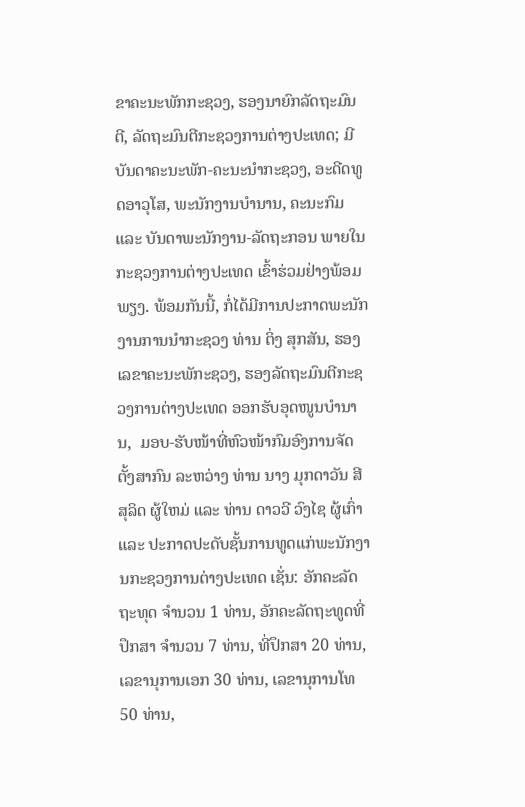ຂາຄະນະພັກກະຊວງ, ຮອງນາຍົກລັດຖະມົນຕີ, ລັດຖະມົນຕີກະຊວງການຕ່າງປະເທດ; ມີບັນດາຄະນະພັກ-ຄະນະນໍາກະຊວງ, ອະດີດທູດອາວຸໂສ, ພະນັກງານບໍານານ, ຄະນະກົມ ແລະ ບັນດາພະນັກງານ-ລັດຖະກອນ ພາຍໃນກະຊວງການຕ່າງປະເທດ ເຂົ້າຮ່ວມຢ່າງພ້ອມພຽງ. ພ້ອມກັນນີ້, ກໍ່ໄດ້ມີການປະກາດພະນັກງານການນໍາກະຊວງ ທ່ານ ຕິ່ງ ສຸກສັນ, ຮອງເລຂາຄະນະພັກະຊວງ, ຮອງລັດຖະມົນຕີກະຊວງການຕ່າງປະເທດ ອອກຮັບອຸດໜູນບໍານານ,  ມອບ-ຮັບໜ້າທີ່ຫົວໜ້າກົມອົງການຈັດຕັ້ງສາກົນ ລະຫວ່າງ ທ່ານ ນາງ ມຸກດາວັນ ສີສຸລິດ ຜູ້ໃຫມ່ ແລະ ທ່ານ ດາວວີ ວົງໄຊ ຜູ້ເກົ່າ ແລະ ປະກາດປະດັບຊັ້ນການທູດແກ່ພະນັກງານກະຊວງການຕ່າງປະເທດ ເຊັ່ນ: ອັກຄະລັດຖະທຸດ ຈໍານວນ 1 ທ່ານ, ອັກຄະລັດຖະທູດທີ່ປຶກສາ ຈໍານວນ 7 ທ່ານ, ທີ່ປຶກສາ 20 ທ່ານ, ເລຂານຸການເອກ 30 ທ່ານ, ເລຂານຸການໂທ 50 ທ່ານ,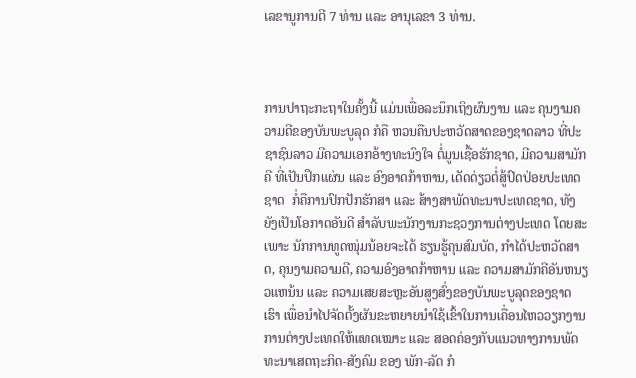ເລຂານູການຕີ 7 ທ່ານ ແລະ ອານຸເລຂາ 3 ທ່ານ.



ການປາຖະກະຖາໃນຄັ້ງນີ້ ແມ່ນເພື່ອລະນຶກເຖິງຜົນງານ ແລະ ຄຸນງາມຄວາມດີຂອງບັນພະບູລຸດ ກໍຄື ຫວນຄືນປະຫວັດສາດຂອງຊາດລາວ ທີ່ປະຊາຊົນລາວ ມີຄວາມເອກອ້າງທະນົງໃຈ ຕໍ່ມູນເຊື້ອຮັກຊາດ, ມີຄວາມສາມັກຄີ ທີ່ເປັນປຶກແຜ່ນ ແລະ ອົງອາດກ້າຫານ, ເດັດດ່ຽວຕໍ່ສູ້ປົດປ່ອຍປະເທດຊາດ  ກໍ່ຄືການປົກປັກຮັກສາ ແລະ ສ້າງສາພັດທະນາປະເທດຊາດ, ທັງຍັງເປັນໂອກາດອັນດີ ສຳລັບພະນັກງານກະຊວງການຕ່າງປະເທດ ໂດຍສະເພາະ ນັກການທູດໜຸ່ມນ້ອຍຈະໄດ້ ຮຽນຮູ້ຄຸນສົມບັດ, ກໍາໄດ້ປະຫວັດສາດ, ຄຸນງາມຄວາມດີ, ຄວາມອົງອາດກ້າຫານ ແລະ ຄວາມສາມັກຄີອັນຫນຽວແຫນ້ນ ແລະ ຄວາມເສຍສະຫຼະອັນສູງສົ່ງຂອງບັນພະບູລຸດຂອງຊາດເຮົາ ເພື່ອນໍາໄປຈັດຕັ້ງຜັນຂະຫຍາຍນໍາໃຊ້ເຂົ້າໃນການເຄື່ອນໄຫວວຽກງານການຕ່າງປະເທດໃຫ້ແທດເໝາະ ແລະ ສອດຄ່ອງກັບແນວທາງການພັດທະນາເສດຖະກິດ-ສັງຄົມ ຂອງ ພັກ-ລັດ ກໍ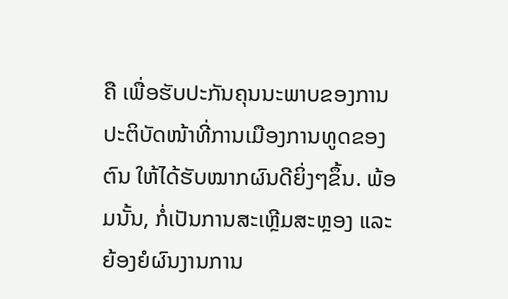ຄື ເພື່ອຮັບປະກັນຄຸນນະພາບຂອງການປະຕິບັດໜ້າທີ່ການເມືອງການທູດຂອງຕົນ ໃຫ້ໄດ້ຮັບໝາກຜົນດີຍິ່ງໆຂຶ້ນ. ພ້ອມນັ້ນ, ກໍ່ເປັນການສະເຫຼີມສະຫຼອງ ແລະ ຍ້ອງຍໍຜົນງານການ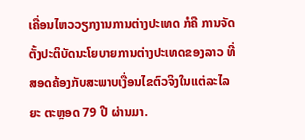ເຄື່ອນໄຫວວຽກງານການຕ່າງປະເທດ ກໍຄື ການຈັດຕັ້ງປະຕິບັດນະໂຍບາຍການຕ່າງປະເທດຂອງລາວ ທີ່ສອດຄ້ອງກັບສະພາບເງື່ອນໄຂຕົວຈິງໃນແຕ່ລະໄລຍະ ຕະຫຼອດ 79 ປີ ຜ່ານມາ.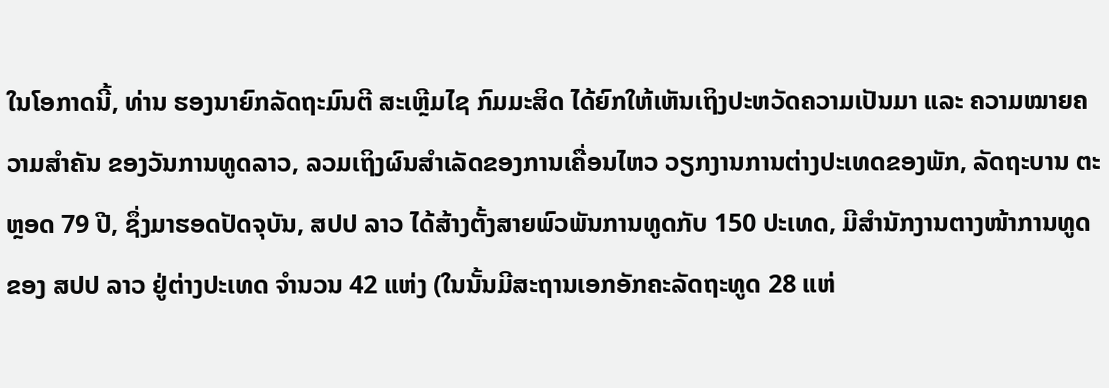ໃນໂອກາດນີ້, ທ່ານ ຮອງນາຍົກລັດຖະມົນຕີ ສະເຫຼີມໄຊ ກົມມະສິດ ໄດ້ຍົກໃຫ້ເຫັນເຖິງປະຫວັດຄວາມເປັນມາ ແລະ ຄວາມໝາຍຄວາມສໍາຄັນ ຂອງວັນການທູດລາວ, ລວມເຖິງຜົນສໍາເລັດຂອງການເຄື່ອນໄຫວ ວຽກງານການຕ່າງປະເທດຂອງພັກ, ລັດຖະບານ ຕະຫຼອດ 79 ປີ, ຊຶ່ງມາຮອດປັດຈຸບັນ, ສປປ ລາວ ໄດ້ສ້າງຕັ້ງສາຍພົວພັນການທູດກັບ 150 ປະເທດ, ມີສໍານັກງານຕາງໜ້າການທູດຂອງ ສປປ ລາວ ຢູ່ຕ່າງປະເທດ ຈໍານວນ 42 ແຫ່ງ (ໃນນັ້ນມີສະຖານເອກອັກຄະລັດຖະທູດ 28 ແຫ່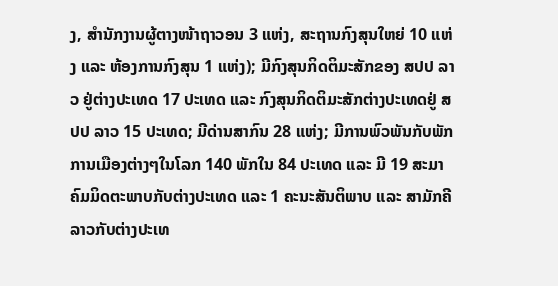ງ, ສໍານັກງານຜູ້ຕາງໜ້າຖາວອນ 3 ແຫ່ງ, ສະຖານກົງສຸນໃຫຍ່ 10 ແຫ່ງ ແລະ ຫ້ອງການກົງສຸນ 1 ແຫ່ງ); ມີກົງສຸນກິດຕິມະສັກຂອງ ສປປ ລາວ ຢູ່ຕ່າງປະເທດ 17 ປະເທດ ແລະ ກົງສຸນກິດຕິມະສັກຕ່າງປະເທດຢູ່ ສປປ ລາວ 15 ປະເທດ; ມີດ່ານສາກົນ 28 ແຫ່ງ; ມີການພົວພັນກັບພັກການເມືອງຕ່າງໆໃນໂລກ 140 ພັກໃນ 84 ປະເທດ ແລະ ມີ 19 ສະມາຄົມມິດຕະພາບກັບຕ່າງປະເທດ ແລະ 1 ຄະນະສັນຕິພາບ ແລະ ສາມັກຄີລາວກັບຕ່າງປະເທ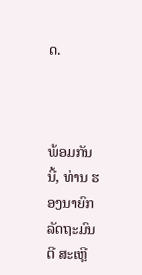ດ.



ພ້ອມກັນນີ້, ທ່ານ ຮອງນາຍົກລັດຖະມົນຕີ ສະເຫຼີ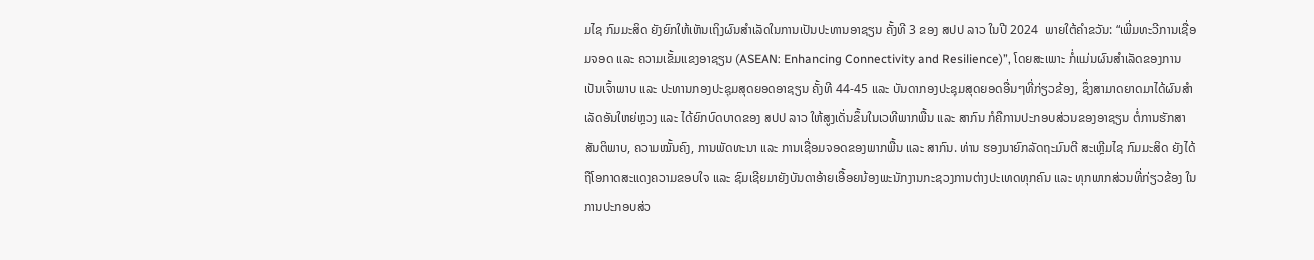ມໄຊ ກົມມະສິດ ຍັງຍົກໃຫ້ເຫັນເຖິງຜົນສໍາເລັດໃນການເປັນປະທານອາຊຽນ ຄັ້ງທີ 3 ຂອງ ສປປ ລາວ ໃນປີ 2024  ພາຍໃຕ້ຄໍາຂວັນ: “ເພີ່ມທະວີການເຊື່ອມຈອດ ແລະ ຄວາມເຂັ້ມແຂງອາຊຽນ (ASEAN: Enhancing Connectivity and Resilience)”, ໂດຍສະເພາະ ກໍ່ແມ່ນຜົນສໍາເລັດຂອງການເປັນເຈົ້າພາບ ແລະ ປະທານກອງປະຊຸມສຸດຍອດອາຊຽນ ຄັ້ງທີ 44-45 ແລະ ບັນດາກອງປະຊຸມສຸດຍອດອື່ນໆທີ່ກ່ຽວຂ້ອງ, ຊຶ່ງສາມາດຍາດມາໄດ້ຜົນສໍາເລັດອັນໃຫຍ່ຫຼວງ ແລະ ໄດ້ຍົກບົດບາດຂອງ ສປປ ລາວ ໃຫ້ສູງເດັ່ນຂຶ້ນໃນເວທີພາກພື້ນ ແລະ ສາກົນ ກໍຄືການປະກອບສ່ວນຂອງອາຊຽນ ຕໍ່ການຮັກສາສັນຕິພາບ, ຄວາມໝັ້ນຄົງ, ການພັດທະນາ ແລະ ການເຊື່ອມຈອດຂອງພາກພື້ນ ແລະ ສາກົນ. ທ່ານ ຮອງນາຍົກລັດຖະມົນຕີ ສະເຫຼີມໄຊ ກົມມະສິດ ຍັງໄດ້ຖືໂອກາດສະແດງຄວາມຂອບໃຈ ແລະ ຊົມເຊີຍມາຍັງບັນດາອ້າຍເອື້ອຍນ້ອງພະນັກງານກະຊວງການຕ່າງປະເທດທຸກຄົນ ແລະ ທຸກພາກສ່ວນທີ່ກ່ຽວຂ້ອງ ໃນການປະກອບສ່ວ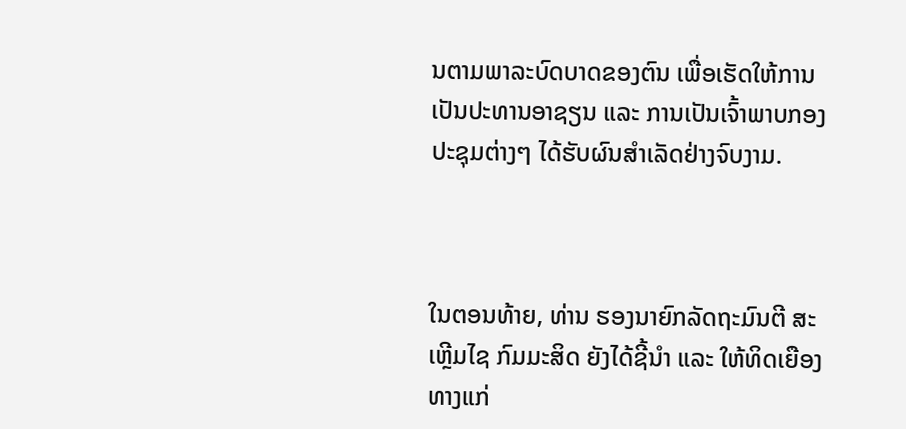ນຕາມພາລະບົດບາດຂອງຕົນ ເພື່ອເຮັດໃຫ້ການເປັນປະທານອາຊຽນ ແລະ ການເປັນເຈົ້າພາບກອງປະຊຸມຕ່າງໆ ໄດ້ຮັບຜົນສໍາເລັດຢ່າງຈົບງາມ.



ໃນຕອນທ້າຍ, ທ່ານ ຮອງນາຍົກລັດຖະມົນຕີ ສະເຫຼີມໄຊ ກົມມະສິດ ຍັງໄດ້ຊີ້ນໍາ ແລະ ໃຫ້ທິດເຍືອງທາງແກ່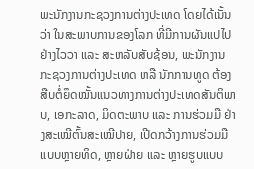ພະນັກງານກະຊວງການຕ່າງປະເທດ ໂດຍໄດ້ເນັ້ນວ່າ ໃນສະພາບການຂອງໂລກ ທີ່ມີການຜັນແປໄປຢ່າງໄວວາ ແລະ ສະຫລັບສັບຊ້ອນ, ພະນັກງານກະຊວງການຕ່າງປະເທດ ຫລື ນັກການທູດ ຕ້ອງສືບຕໍ່ຍຶດໝັ້ນແນວທາງການຕ່າງປະເທດສັນຕິພາບ, ເອກະລາດ, ມິດຕະພາບ ແລະ ການຮ່ວມມື ຢ່າງສະເໝີຕົ້ນສະເໝີປາຍ, ເປີດກວ້າງການຮ່ວມມືແບບຫຼາຍທິດ, ຫຼາຍຝ່າຍ ແລະ ຫຼາຍຮູບແບບ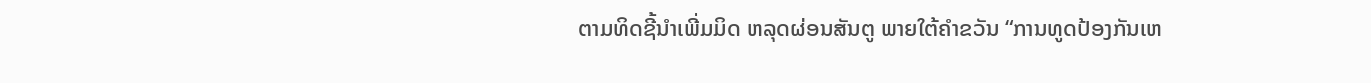ຕາມທິດຊີ້ນໍາເພີ່ມມິດ ຫລຸດຜ່ອນສັນຕູ ພາຍໃຕ້ຄໍາຂວັນ “ການທູດປ້ອງກັນເຫ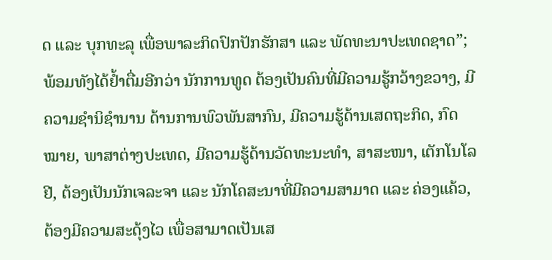ດ ແລະ ບຸກທະລຸ ເພື່ອພາລະກິດປົກປັກຮັກສາ ແລະ ພັດທະນາປະເທດຊາດ”; ພ້ອມທັງໄດ້ຢໍ້າຕື່ມອີກວ່າ ນັກການທູດ ຕ້ອງເປັນຄົນທີ່ມີຄວາມຮູ້ກວ້າງຂວາງ, ມີຄວາມຊໍານິຊໍານານ ດ້ານການພົວພັນສາກົນ, ມີຄວາມຮູ້ດ້ານເສດຖະກິດ, ກົດໝາຍ, ພາສາຕ່າງປະເທດ, ມີຄວາມຮູ້ດ້ານວັດທະນະທໍາ, ສາສະໜາ, ເຕັກໂນໂລຢີ, ຕ້ອງເປັນນັກເຈລະຈາ ແລະ ນັກໂຄສະນາທີ່ມີຄວາມສາມາດ ແລະ ຄ່ອງແຄ້ວ, ຕ້ອງມີຄວາມສະດຸ້ງໄວ ເພື່ອສາມາດເປັນເສ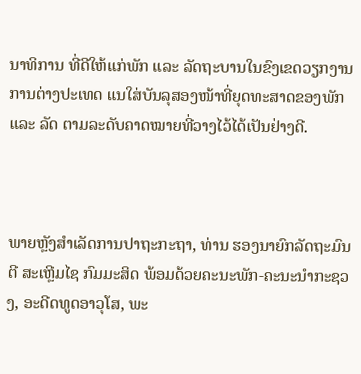ນາທິການ ທີ່ດີໃຫ້ແກ່ພັກ ແລະ ລັດຖະບານໃນຂົງເຂດວຽກງານການຕ່າງປະເທດ ແນໃສ່ບັນລຸສອງໜ້າທີ່ຍຸດທະສາດຂອງພັກ ແລະ ລັດ ຕາມລະດັບຄາດໝາຍທີ່ວາງໄວ້ໄດ້ເປັນຢ່າງດີ.



ພາຍຫຼັງສໍາເລັດການປາຖະກະຖາ, ທ່ານ ຮອງນາຍົກລັດຖະມົນຕີ ສະເຫຼີມໄຊ ກົມມະສິດ ພ້ອມດ້ວຍຄະນະພັກ-ຄະນະນໍາກະຊວງ, ອະດີດທູດອາວຸໂສ, ພະ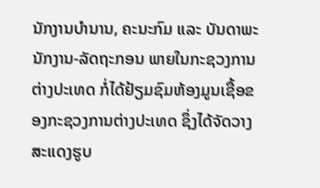ນັກງານບໍານານ, ຄະນະກົມ ແລະ ບັນດາພະນັກງານ-ລັດຖະກອນ ພາຍໃນກະຊວງການຕ່າງປະເທດ ກໍ່ໄດ້ຢ້ຽມຊົມຫ້ອງມູນເຊື້ອຂອງກະຊວງການຕ່າງປະເທດ ຊຶ່ງໄດ້ຈັດວາງສະແດງຮູບ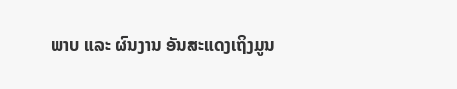ພາບ ແລະ ຜົນງານ ອັນສະແດງເຖິງມູນ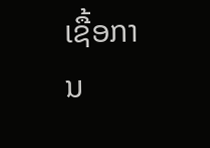ເຊື້ອການ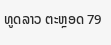ທູດລາວ ຕະຫຼອດ 79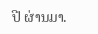ປີ ຜ່ານມາ.